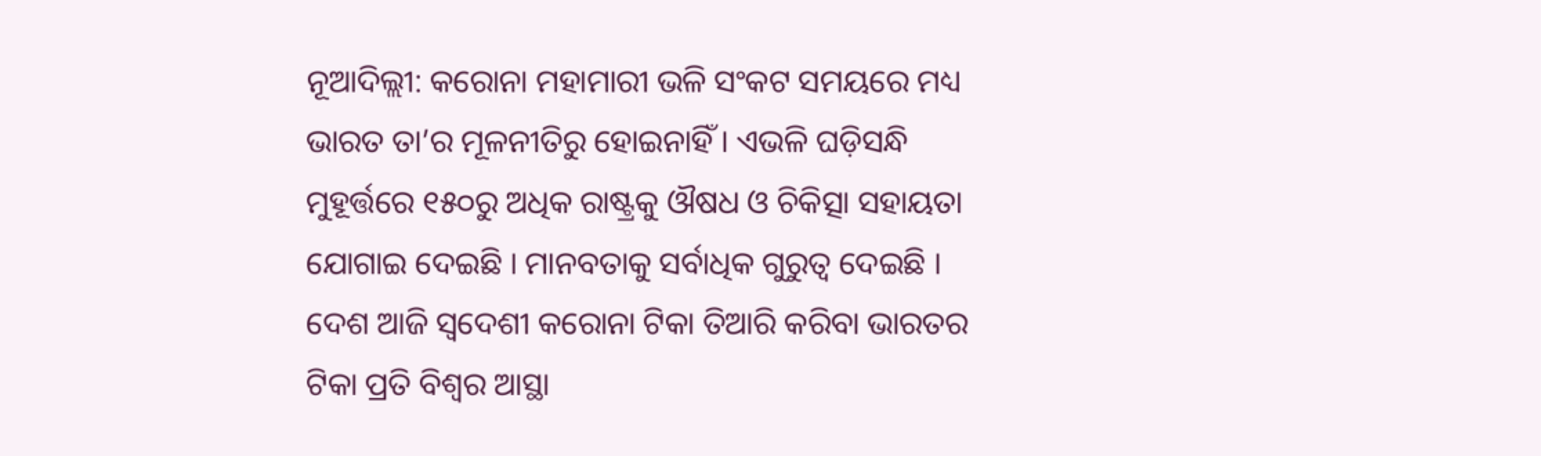ନୂଆଦିଲ୍ଲୀ: କରୋନା ମହାମାରୀ ଭଳି ସଂକଟ ସମୟରେ ମଧ୍ୟ ଭାରତ ତା’ର ମୂଳନୀତିରୁ ହୋଇନାହିଁ । ଏଭଳି ଘଡ଼ିସନ୍ଧି ମୁହୂର୍ତ୍ତରେ ୧୫୦ରୁ ଅଧିକ ରାଷ୍ଟ୍ରକୁ ଔଷଧ ଓ ଚିକିତ୍ସା ସହାୟତା ଯୋଗାଇ ଦେଇଛି । ମାନବତାକୁ ସର୍ବାଧିକ ଗୁରୁତ୍ୱ ଦେଇଛି । ଦେଶ ଆଜି ସ୍ୱଦେଶୀ କରୋନା ଟିକା ତିଆରି କରିବା ଭାରତର ଟିକା ପ୍ରତି ବିଶ୍ୱର ଆସ୍ଥା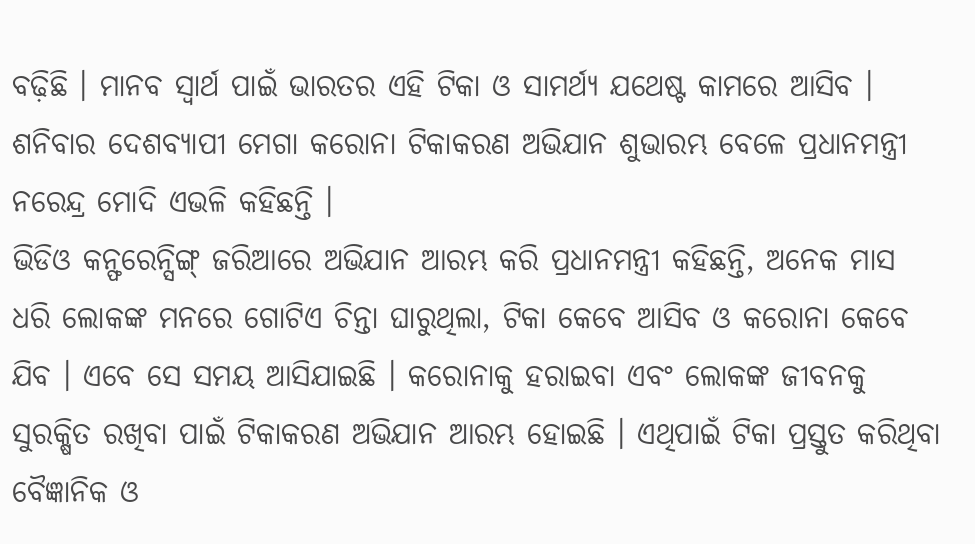ବଢ଼ିଛି । ମାନବ ସ୍ୱାର୍ଥ ପାଇଁ ଭାରତର ଏହି ଟିକା ଓ ସାମର୍ଥ୍ୟ ଯଥେଷ୍ଟ କାମରେ ଆସିବ । ଶନିବାର ଦେଶବ୍ୟାପୀ ମେଗା କରୋନା ଟିକାକରଣ ଅଭିଯାନ ଶୁଭାରମ୍ଭ ବେଳେ ପ୍ରଧାନମନ୍ତ୍ରୀ ନରେନ୍ଦ୍ର ମୋଦି ଏଭଳି କହିଛନ୍ତି ।
ଭିଡିଓ କନ୍ଫରେନ୍ସିଙ୍ଗ୍ ଜରିଆରେ ଅଭିଯାନ ଆରମ୍ଭ କରି ପ୍ରଧାନମନ୍ତ୍ରୀ କହିଛନ୍ତି, ଅନେକ ମାସ ଧରି ଲୋକଙ୍କ ମନରେ ଗୋଟିଏ ଚିନ୍ତା ଘାରୁଥିଲା, ଟିକା କେବେ ଆସିବ ଓ କରୋନା କେବେ ଯିବ । ଏବେ ସେ ସମୟ ଆସିଯାଇଛି । କରୋନାକୁ ହରାଇବା ଏବଂ ଲୋକଙ୍କ ଜୀବନକୁ ସୁରକ୍ଷିତ ରଖିବା ପାଇଁ ଟିକାକରଣ ଅଭିଯାନ ଆରମ୍ଭ ହୋଇଛି । ଏଥିପାଇଁ ଟିକା ପ୍ରସ୍ତୁତ କରିଥିବା ବୈଜ୍ଞାନିକ ଓ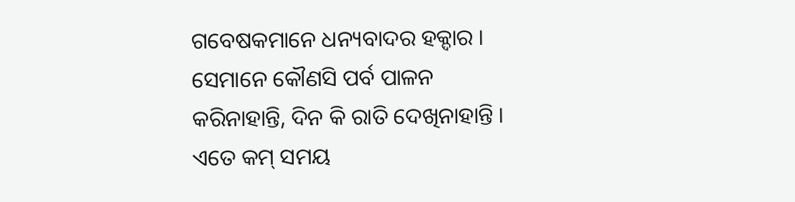ଗବେଷକମାନେ ଧନ୍ୟବାଦର ହକ୍ଦାର । ସେମାନେ କୌଣସି ପର୍ବ ପାଳନ କରିନାହାନ୍ତି, ଦିନ କି ରାତି ଦେଖିନାହାନ୍ତି । ଏତେ କମ୍ ସମୟ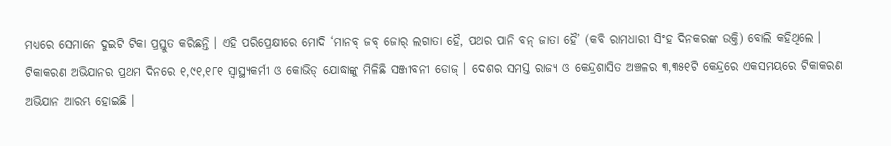ମଧ୍ୟରେ ସେମାନେ ଦୁଇଟି ଟିକା ପ୍ରସ୍ତୁତ କରିଛନ୍ତି । ଏହି ପରିପ୍ରେକ୍ଷୀରେ ମୋଦି ‘ମାନବ୍ ଜବ୍ ଜୋର୍ ଲଗାତା ହୈ, ପଥର ପାନି ବନ୍ ଜାତା ହୈ’ (କବି ରାମଧାରୀ ସିଂହ ଦିନକରଙ୍କ ଉକ୍ତି) ବୋଲି କହିଥିଲେ ।
ଟିକାକରଣ ଅଭିଯାନର ପ୍ରଥମ ଦିନରେ ୧,୯୧,୧୮୧ ସ୍ୱାସ୍ଥ୍ୟକର୍ମୀ ଓ କୋଭିଡ୍ ଯୋଦ୍ଧାଙ୍କୁ ମିଳିଛି ସଞ୍ଜୀବନୀ ଡୋଜ୍ । ଦେଶର ସମସ୍ତ ରାଜ୍ୟ ଓ କେନ୍ଦ୍ରଶାସିତ ଅଞ୍ଚଳର ୩,୩୫୧ଟି କେନ୍ଦ୍ରରେ ଏକସମୟରେ ଟିକାକରଣ ଅଭିଯାନ ଆରମ୍ଭ ହୋଇଛି ।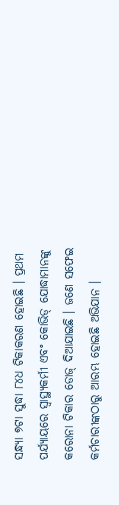ସନ୍ଧ୍ୟା ୭ଟା ସୁଦ୍ଧା ୮୪ଧ ଟିକାକରଣ ହୋଇଛି । ପ୍ରଥମ ପର୍ଯ୍ୟାୟରେ ସ୍ୱାସ୍ଥ୍ୟକର୍ମୀ ଏବଂ କୋଭିଡ୍ ଯୋଦ୍ଧାମାନଙ୍କୁ କରୋନା ଟିକାର ଡୋଜ୍ ଦିଆଯାଇଛି । ଜଣେ ସଫେଇ କର୍ମଚାରୀଙ୍କଠାରୁ ଆରମ୍ଭ ହୋଇଛି ଅଭିଯାନ ।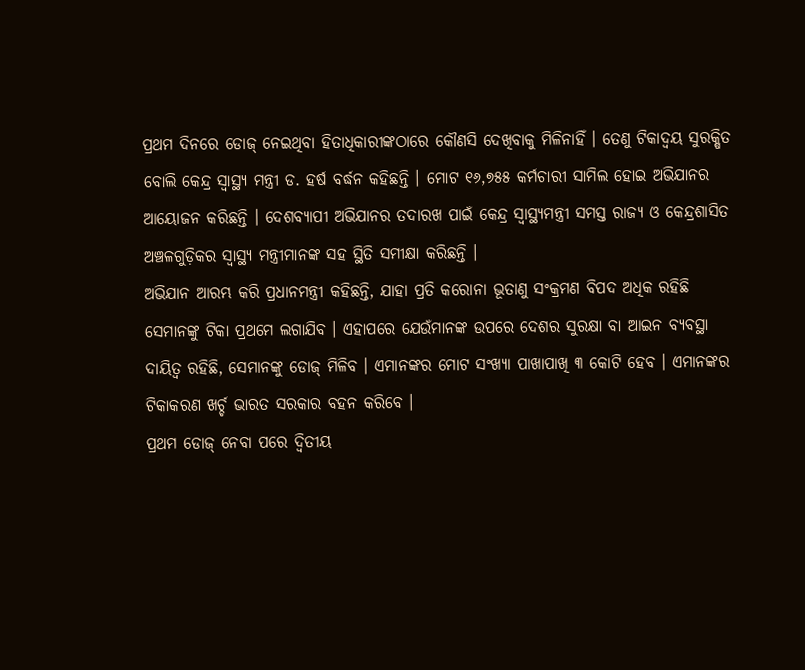ପ୍ରଥମ ଦିନରେ ଡୋଜ୍ ନେଇଥିବା ହିତାଧିକାରୀଙ୍କଠାରେ କୌଣସି ଦେଖିବାକୁ ମିଳିନାହିଁ । ତେଣୁ ଟିକାଦ୍ୱୟ ସୁରକ୍ଷିତ ବୋଲି କେନ୍ଦ୍ର ସ୍ୱାସ୍ଥ୍ୟ ମନ୍ତ୍ରୀ ଡ. ହର୍ଷ ବର୍ଦ୍ଧନ କହିଛନ୍ତି । ମୋଟ ୧୬,୭୫୫ କର୍ମଚାରୀ ସାମିଲ ହୋଇ ଅଭିଯାନର ଆୟୋଜନ କରିଛନ୍ତି । ଦେଶବ୍ୟାପୀ ଅଭିଯାନର ତଦାରଖ ପାଇଁ କେନ୍ଦ୍ର ସ୍ୱାସ୍ଥ୍ୟମନ୍ତ୍ରୀ ସମସ୍ତ ରାଜ୍ୟ ଓ କେନ୍ଦ୍ରଶାସିତ ଅଞ୍ଚଳଗୁଡ଼ିକର ସ୍ୱାସ୍ଥ୍ୟ ମନ୍ତ୍ରୀମାନଙ୍କ ସହ ସ୍ଥିତି ସମୀକ୍ଷା କରିଛନ୍ତି ।
ଅଭିଯାନ ଆରମ୍ଭ କରି ପ୍ରଧାନମନ୍ତ୍ରୀ କହିଛନ୍ତି, ଯାହା ପ୍ରତି କରୋନା ଭୂତାଣୁ ସଂକ୍ରମଣ ବିପଦ ଅଧିକ ରହିଛି ସେମାନଙ୍କୁ ଟିକା ପ୍ରଥମେ ଲଗାଯିବ । ଏହାପରେ ଯେଉଁମାନଙ୍କ ଉପରେ ଦେଶର ସୁରକ୍ଷା ବା ଆଇନ ବ୍ୟବସ୍ଥା ଦାୟିତ୍ୱ ରହିଛି, ସେମାନଙ୍କୁ ଡୋଜ୍ ମିଳିବ । ଏମାନଙ୍କର ମୋଟ ସଂଖ୍ୟା ପାଖାପାଖି ୩ କୋଟି ହେବ । ଏମାନଙ୍କର ଟିକାକରଣ ଖର୍ଚ୍ଚ ଭାରତ ସରକାର ବହନ କରିବେ ।
ପ୍ରଥମ ଡୋଜ୍ ନେବା ପରେ ଦ୍ୱିତୀୟ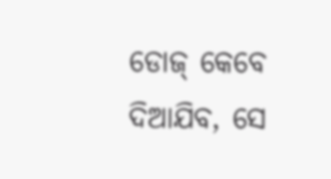ଡୋଜ୍ କେବେ ଦିଆଯିବ, ସେ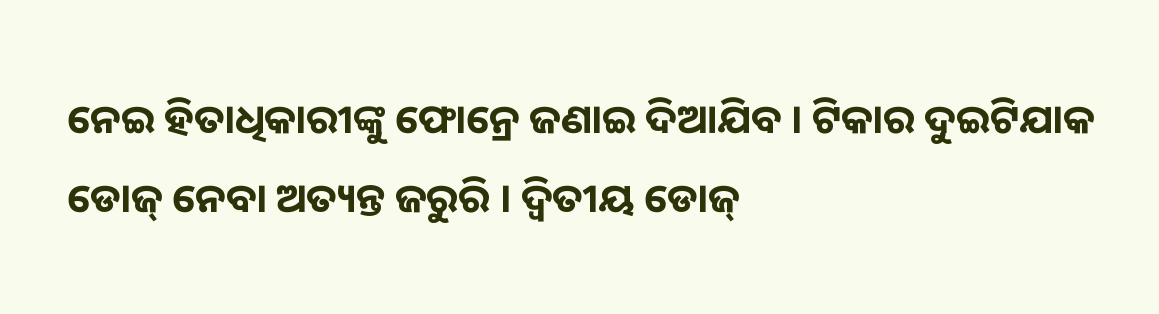ନେଇ ହିତାଧିକାରୀଙ୍କୁ ଫୋନ୍ରେ ଜଣାଇ ଦିଆଯିବ । ଟିକାର ଦୁଇଟିଯାକ ଡୋଜ୍ ନେବା ଅତ୍ୟନ୍ତ ଜରୁରି । ଦ୍ୱିତୀୟ ଡୋଜ୍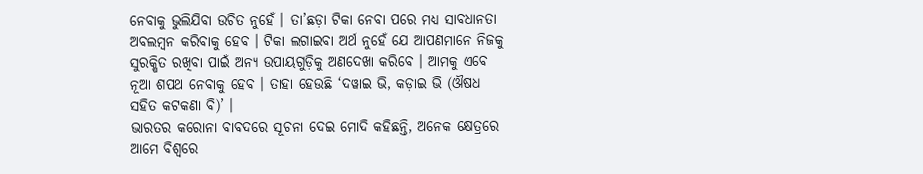ନେବାକୁ ଭୁଲିଯିବା ଉଚିତ ନୁହେଁ । ତା’ଛଡ଼ା ଟିକା ନେବା ପରେ ମଧ୍ୟ ସାବଧାନତା ଅବଲମ୍ବନ କରିବାକୁ ହେବ । ଟିକା ଲଗାଇବା ଅର୍ଥ ନୁହେଁ ଯେ ଆପଣମାନେ ନିଜକୁ ସୁରକ୍ଷିତ ରଖିବା ପାଇଁ ଅନ୍ୟ ଉପାୟଗୁଡ଼ିକୁ ଅଣଦେଖା କରିବେ । ଆମକୁ ଏବେ ନୂଆ ଶପଥ ନେବାକୁ ହେବ । ତାହା ହେଉଛି ‘ଦୱାଇ ଭି, କଡ଼ାଇ ଭି (ଔଷଧ ସହିତ କଟକଣା ବି)’ ।
ଭାରତର କରୋନା ବାବଦରେ ସୂଚନା ଦେଇ ମୋଦି କହିଛନ୍ତି, ଅନେକ କ୍ଷେତ୍ରରେ ଆମେ ବିଶ୍ୱରେ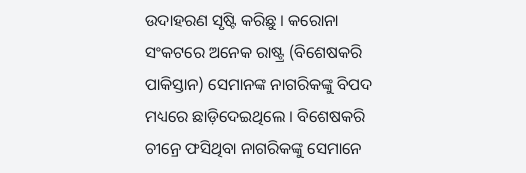ଉଦାହରଣ ସୃଷ୍ଟି କରିଛୁ । କରୋନା ସଂକଟରେ ଅନେକ ରାଷ୍ଟ୍ର (ବିଶେଷକରି ପାକିସ୍ତାନ) ସେମାନଙ୍କ ନାଗରିକଙ୍କୁ ବିପଦ ମଧ୍ୟରେ ଛାଡ଼ିଦେଇଥିଲେ । ବିଶେଷକରି ଚୀନ୍ରେ ଫସିଥିବା ନାଗରିକଙ୍କୁ ସେମାନେ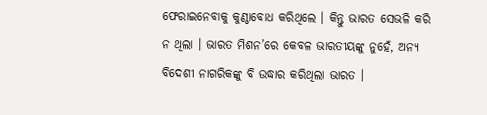ଫେରାଇନେବାକୁ କୁଣ୍ଠାବୋଧ କରିଥିଲେ । କିନ୍ତୁ ଭାରତ ସେଭଳି କରି ନ ଥିଲା । ଭାରତ ମିଶନ’ରେ କେବଳ ଭାରତୀୟଙ୍କୁ ନୁହେଁ, ଅନ୍ୟ ବିଦେଶୀ ନାଗରିକଙ୍କୁ ବି ଉଦ୍ଧାର କରିଥିଲା ଭାରତ ।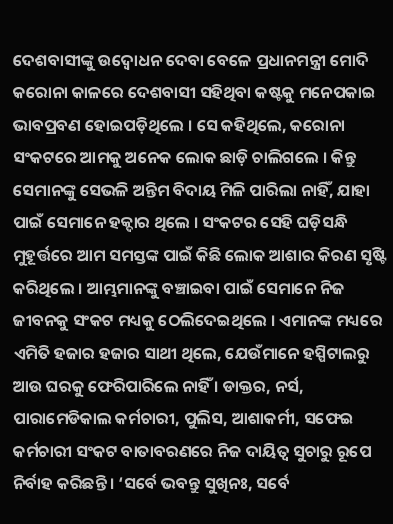ଦେଶବାସୀଙ୍କୁ ଉଦ୍ବୋଧନ ଦେବା ବେଳେ ପ୍ରଧାନମନ୍ତ୍ରୀ ମୋଦି କରୋନା କାଳରେ ଦେଶବାସୀ ସହିଥିବା କଷ୍ଟକୁ ମନେପକାଇ ଭାବପ୍ରବଣ ହୋଇପଡ଼ିଥିଲେ । ସେ କହିଥିଲେ, କରୋନା ସଂକଟରେ ଆମକୁ ଅନେକ ଲୋକ ଛାଡ଼ି ଚାଲିଗଲେ । କିନ୍ତୁ ସେମାନଙ୍କୁ ସେଭଳି ଅନ୍ତିମ ବିଦାୟ ମିଳି ପାରିଲା ନାହିଁ, ଯାହା ପାଇଁ ସେମାନେ ହକ୍ଦାର ଥିଲେ । ସଂକଟର ସେହି ଘଡ଼ିସନ୍ଧି ମୁହୂର୍ତ୍ତରେ ଆମ ସମସ୍ତଙ୍କ ପାଇଁ କିଛି ଲୋକ ଆଶାର କିରଣ ସୃଷ୍ଟି କରିଥିଲେ । ଆମ୍ଭମାନଙ୍କୁ ବଞ୍ଚାଇବା ପାଇଁ ସେମାନେ ନିଜ ଜୀବନକୁ ସଂକଟ ମଧ୍ୟକୁ ଠେଲିଦେଇଥିଲେ । ଏମାନଙ୍କ ମଧ୍ୟରେ ଏମିତି ହଜାର ହଜାର ସାଥୀ ଥିଲେ, ଯେଉଁମାନେ ହସ୍ପିଟାଲରୁ ଆଉ ଘରକୁ ଫେରିପାରିଲେ ନାହିଁ । ଡାକ୍ତର, ନର୍ସ, ପାରାମେଡିକାଲ କର୍ମଚାରୀ, ପୁଲିସ, ଆଶାକର୍ମୀ, ସଫେଇ କର୍ମଚାରୀ ସଂକଟ ବାତାବରଣରେ ନିଜ ଦାୟିତ୍ୱ ସୁଚାରୁ ରୂପେ ନିର୍ବାହ କରିଛନ୍ତି । ‘ସର୍ବେ ଭବନ୍ତୁ ସୁଖିନଃ, ସର୍ବେ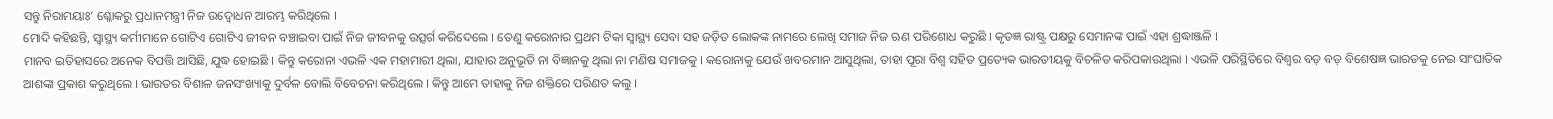ସନ୍ତୁ ନିରାମୟାଃ’ ଶ୍ଳୋକରୁ ପ୍ରଧାନମନ୍ତ୍ରୀ ନିଜ ଉଦ୍ବୋଧନ ଆରମ୍ଭ କରିଥିଲେ ।
ମୋଦି କହିଛନ୍ତି, ସ୍ୱାସ୍ଥ୍ୟ କର୍ମୀମାନେ ଗୋଟିଏ ଗୋଟିଏ ଜୀବନ ବଞ୍ଚାଇବା ପାଇଁ ନିଜ ଜୀବନକୁ ଉତ୍ସର୍ଗ କରିଦେଲେ । ତେଣୁ କରୋନାର ପ୍ରଥମ ଟିକା ସ୍ୱାସ୍ଥ୍ୟ ସେବା ସହ ଜଡ଼ିତ ଲୋକଙ୍କ ନାମରେ ଲେଖି ସମାଜ ନିଜ ଋଣ ପରିଶୋଧ କରୁଛି । କୃତଜ୍ଞ ରାଷ୍ଟ୍ର ପକ୍ଷରୁ ସେମାନଙ୍କ ପାଇଁ ଏହା ଶ୍ରଦ୍ଧାଞ୍ଜଳି ।
ମାନବ ଇତିହାସରେ ଅନେକ ବିପତ୍ତି ଆସିଛି, ଯୁଦ୍ଧ ହୋଇଛି । କିନ୍ତୁ କରୋନା ଏଭଳି ଏକ ମହାମାରୀ ଥିଲା, ଯାହାର ଅନୁଭୂତି ନା ବିଜ୍ଞାନକୁ ଥିଲା ନା ମଣିଷ ସମାଜକୁ । କରୋନାକୁ ଯେଉଁ ଖବରମାନ ଆସୁଥିଲା, ତାହା ପୂରା ବିଶ୍ୱ ସହିତ ପ୍ରତ୍ୟେକ ଭାରତୀୟକୁ ବିଚଳିତ କରିପକାଉଥିଲା । ଏଭଳି ପରିସ୍ଥିତିରେ ବିଶ୍ୱର ବଡ଼ ବଡ଼ ବିଶେଷଜ୍ଞ ଭାରତକୁ ନେଇ ସାଂଘାତିକ ଆଶଙ୍କା ପ୍ରକାଶ କରୁଥିଲେ । ଭାରତର ବିଶାଳ ଜନସଂଖ୍ୟାକୁ ଦୁର୍ବଳ ବୋଲି ବିବେଚନା କରିଥିଲେ । କିନ୍ତୁ ଆମେ ତାହାକୁ ନିଜ ଶକ୍ତିରେ ପରିଣତ କଲୁ ।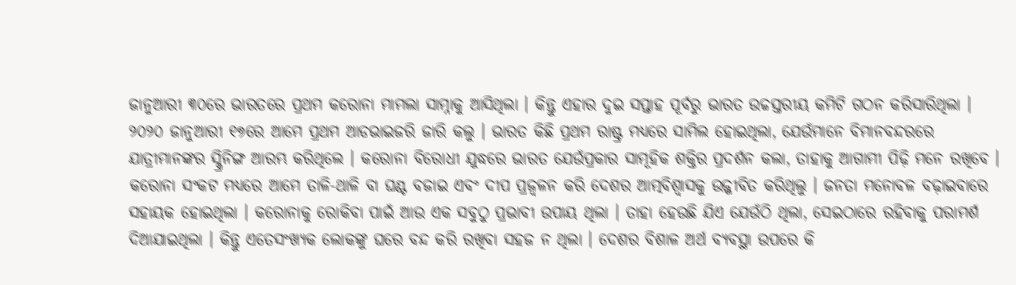ଜାନୁଆରୀ ୩୦ରେ ଭାରତରେ ପ୍ରଥମ କରୋନା ମାମଲା ସାମ୍ନାକୁ ଆସିଥିଲା । କିନ୍ତୁ ଏହାର ଦୁଇ ସପ୍ତାହ ପୂର୍ବରୁ ଭାରତ ଉଚ୍ଚସ୍ତରୀୟ କମିଟି ଗଠନ କରିସାରିଥିଲା । ୨୦୨୦ ଜାନୁଆରୀ ୧୭ରେ ଆମେ ପ୍ରଥମ ଆଡଭାଇଜରି ଜାରି କଲୁ । ଭାରତ କିଛି ପ୍ରଥମ ରାଷ୍ଟ୍ର ମଧ୍ୟରେ ସାମିଲ ହୋଇଥିଲା, ଯେଉଁମାନେ ବିମାନବନ୍ଦରରେ ଯାତ୍ରୀମାନଙ୍କର ସ୍କ୍ରିନିଙ୍ଗ ଆରମ୍ଭ କରିଥିଲେ । କରୋନା ବିରୋଧୀ ଯୁଦ୍ଧରେ ଭାରତ ଯେଉଁପ୍ରକାର ସାମୂହିକ ଶକ୍ତିର ପ୍ରଦର୍ଶନ କଲା, ତାହାକୁ ଆଗାମୀ ପିଢ଼ି ମନେ ରଖିବେ ।
କରୋନା ସଂକଟ ମଧ୍ୟରେ ଆମେ ତାଳି-ଥାଳି ବା ଘଣ୍ଟ ବଜାଇ ଏବଂ ଦୀପ ପ୍ରଜ୍ୱଳନ କରି ଦେଶର ଆତ୍ମବିଶ୍ୱାସକୁ ଉଜ୍ଜୀବିତ କରିଥିଲୁ । ଜନତା ମନୋବଳ ବଢ଼ାଇବାରେ ସହାୟକ ହୋଇଥିଲା । କରୋନାକୁ ରୋକିବା ପାଇଁ ଆଉ ଏକ ସବୁଠୁ ପ୍ରଭାବୀ ଉପାୟ ଥିଲା । ତାହା ହେଉଛି ଯିଏ ଯେଉଁଠି ଥିଲା, ସେଇଠାରେ ରହିବାକୁ ପରାମର୍ଶ ଦିଆଯାଇଥିଲା । କିନ୍ତୁ ଏତେସଂଖ୍ୟକ ଲୋକଙ୍କୁ ଘରେ ବନ୍ଦ କରି ରଖିବା ସହଜ ନ ଥିଲା । ଦେଶର ବିଶାଳ ଅର୍ଥ ବ୍ୟବସ୍ଥା ଉପରେ କି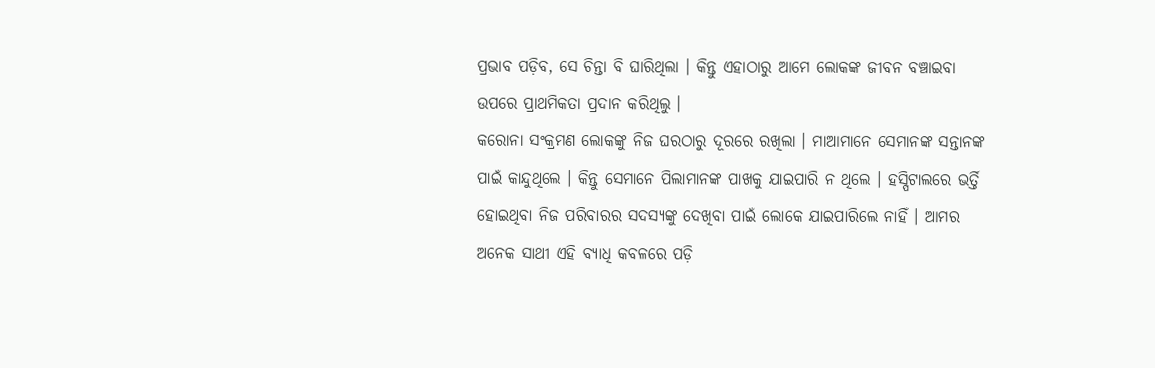ପ୍ରଭାବ ପଡ଼ିବ, ସେ ଚିନ୍ତା ବି ଘାରିଥିଲା । କିନ୍ତୁ ଏହାଠାରୁ ଆମେ ଲୋକଙ୍କ ଜୀବନ ବଞ୍ଚାଇବା ଉପରେ ପ୍ରାଥମିକତା ପ୍ରଦାନ କରିଥିଲୁ ।
କରୋନା ସଂକ୍ରମଣ ଲୋକଙ୍କୁ ନିଜ ଘରଠାରୁ ଦୂରରେ ରଖିଲା । ମାଆମାନେ ସେମାନଙ୍କ ସନ୍ତାନଙ୍କ ପାଇଁ କାନ୍ଦୁଥିଲେ । କିନ୍ତୁ ସେମାନେ ପିଲାମାନଙ୍କ ପାଖକୁ ଯାଇପାରି ନ ଥିଲେ । ହସ୍ପିଟାଲରେ ଭର୍ତ୍ତି ହୋଇଥିବା ନିଜ ପରିବାରର ସଦସ୍ୟଙ୍କୁ ଦେଖିବା ପାଇଁ ଲୋକେ ଯାଇପାରିଲେ ନାହିଁ । ଆମର ଅନେକ ସାଥୀ ଏହି ବ୍ୟାଧି କବଳରେ ପଡ଼ି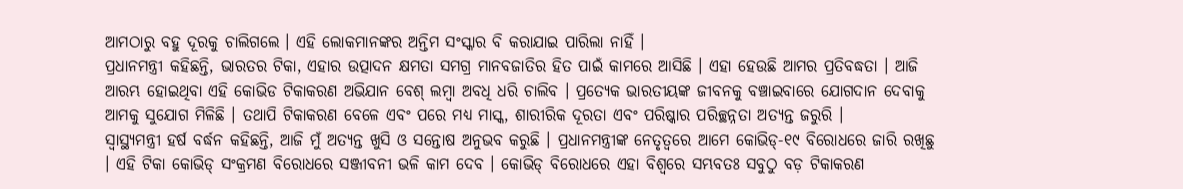ଆମଠାରୁ ବହୁ ଦୂରକୁ ଚାଲିଗଲେ । ଏହି ଲୋକମାନଙ୍କର ଅନ୍ତିମ ସଂସ୍କାର ବି କରାଯାଇ ପାରିଲା ନାହିଁ ।
ପ୍ରଧାନମନ୍ତ୍ରୀ କହିଛନ୍ତି, ଭାରତର ଟିକା, ଏହାର ଉତ୍ପାଦନ କ୍ଷମତା ସମଗ୍ର ମାନବଜାତିର ହିତ ପାଇଁ କାମରେ ଆସିଛି । ଏହା ହେଉଛି ଆମର ପ୍ରତିବଦ୍ଧତା । ଆଜି ଆରମ୍ଭ ହୋଇଥିବା ଏହି କୋଭିଡ ଟିକାକରଣ ଅଭିଯାନ ବେଶ୍ ଲମ୍ୱା ଅବଧି ଧରି ଚାଲିବ । ପ୍ରତ୍ୟେକ ଭାରତୀୟଙ୍କ ଜୀବନକୁ ବଞ୍ଚାଇବାରେ ଯୋଗଦାନ ଦେବାକୁ ଆମକୁ ସୁଯୋଗ ମିଳିଛି । ତଥାପି ଟିକାକରଣ ବେଳେ ଏବଂ ପରେ ମଧ୍ୟ ମାସ୍କ, ଶାରୀରିକ ଦୂରତା ଏବଂ ପରିଷ୍କାର ପରିଚ୍ଛନ୍ନତା ଅତ୍ୟନ୍ତ ଜରୁରି ।
ସ୍ୱାସ୍ଥ୍ୟମନ୍ତ୍ରୀ ହର୍ଷ ବର୍ଦ୍ଧନ କହିଛନ୍ତି, ଆଜି ମୁଁ ଅତ୍ୟନ୍ତ ଖୁସି ଓ ସନ୍ତୋଷ ଅନୁଭବ କରୁଛି । ପ୍ରଧାନମନ୍ତ୍ରୀଙ୍କ ନେତୃତ୍ୱରେ ଆମେ କୋଭିଡ୍-୧୯ ବିରୋଧରେ ଜାରି ରଖିଛୁ । ଏହି ଟିକା କୋଭିଡ୍ ସଂକ୍ରମଣ ବିରୋଧରେ ସଞ୍ଜୀବନୀ ଭଳି କାମ ଦେବ । କୋଭିଡ୍ ବିରୋଧରେ ଏହା ବିଶ୍ୱରେ ସମ୍ଭବତଃ ସବୁଠୁ ବଡ଼ ଟିକାକରଣ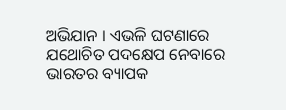ଅଭିଯାନ । ଏଭଳି ଘଟଣାରେ ଯଥୋଚିତ ପଦକ୍ଷେପ ନେବାରେ ଭାରତର ବ୍ୟାପକ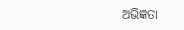ଅଭିଜ୍ଞତା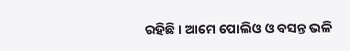ରହିଛି । ଆମେ ପୋଲିଓ ଓ ବସନ୍ତ ଭଳି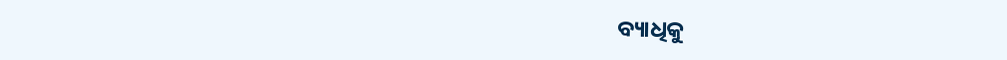ବ୍ୟାଧିକୁ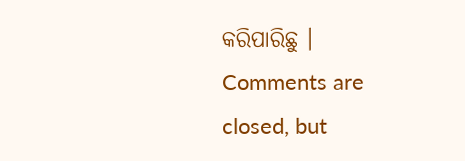କରିପାରିଛୁ ।
Comments are closed, but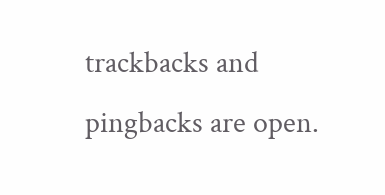trackbacks and pingbacks are open.